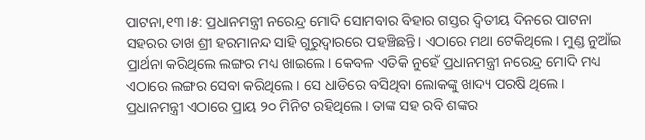ପାଟନା,୧୩।୫: ପ୍ରଧାନମନ୍ତ୍ରୀ ନରେନ୍ଦ୍ର ମୋଦି ସୋମବାର ବିହାର ଗସ୍ତର ଦ୍ୱିତୀୟ ଦିନରେ ପାଟନା ସହରର ତାଖ ଶ୍ରୀ ହରମାନନ୍ଦ ସାହି ଗୁରୁଦ୍ୱାରରେ ପହଞ୍ଚିଛନ୍ତି। ଏଠାରେ ମଥା ଟେକିଥିଲେ। ମୁଣ୍ଡ ନୁଆଁଇ ପ୍ରାର୍ଥନା କରିଥିଲେ ଲଙ୍ଗର ମଧ୍ୟ ଖାଇଲେ। କେବଳ ଏତିକି ନୁହେଁ ପ୍ରଧାନମନ୍ତ୍ରୀ ନରେନ୍ଦ୍ର ମୋଦି ମଧ୍ୟ ଏଠାରେ ଲଙ୍ଗର ସେବା କରିଥିଲେ। ସେ ଧାଡିରେ ବସିଥିବା ଲୋକଙ୍କୁ ଖାଦ୍ୟ ପରଷି ଥିଲେ।
ପ୍ରଧାନମନ୍ତ୍ରୀ ଏଠାରେ ପ୍ରାୟ ୨୦ ମିନିଟ ରହିଥିଲେ। ତାଙ୍କ ସହ ରବି ଶଙ୍କର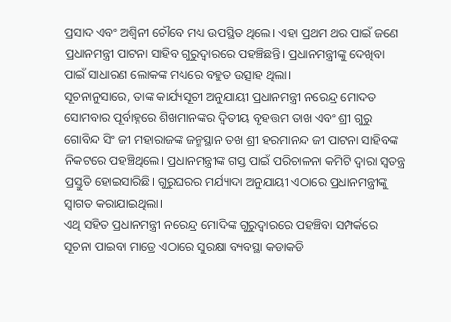ପ୍ରସାଦ ଏବଂ ଅଶ୍ୱିନୀ ଚୌବେ ମଧ୍ୟ ଉପସ୍ଥିତ ଥିଲେ। ଏହା ପ୍ରଥମ ଥର ପାଇଁ ଜଣେ ପ୍ରଧାନମନ୍ତ୍ରୀ ପାଟନା ସାହିବ ଗୁରୁଦ୍ୱାରରେ ପହଞ୍ଚିଛନ୍ତି। ପ୍ରଧାନମନ୍ତ୍ରୀଙ୍କୁ ଦେଖିବା ପାଇଁ ସାଧାରଣ ଲୋକଙ୍କ ମଧ୍ୟରେ ବହୁତ ଉତ୍ସାହ ଥିଲା।
ସୂଚନାନୁସାରେ, ତାଙ୍କ କାର୍ଯ୍ୟସୂଚୀ ଅନୁଯାୟୀ ପ୍ରଧାନମନ୍ତ୍ରୀ ନରେନ୍ଦ୍ର ମୋଦତ ସୋମବାର ପୂର୍ବାହ୍ନରେ ଶିଖମାନଙ୍କର ଦ୍ୱିତୀୟ ବୃହତ୍ତମ ତାଖ ଏବଂ ଶ୍ରୀ ଗୁରୁ ଗୋବିନ୍ଦ ସିଂ ଜୀ ମହାରାଜଙ୍କ ଜନ୍ମସ୍ଥାନ ତଖ ଶ୍ରୀ ହରମାନନ୍ଦ ଜୀ ପାଟନା ସାହିବଙ୍କ ନିକଟରେ ପହଞ୍ଚିଥିଲେ। ପ୍ରଧାନମନ୍ତ୍ରୀଙ୍କ ଗସ୍ତ ପାଇଁ ପରିଚାଳନା କମିଟି ଦ୍ୱାରା ସ୍ବତନ୍ତ୍ର ପ୍ରସ୍ତୁତି ହୋଇସାରିଛି। ଗୁରୁଘରର ମର୍ଯ୍ୟାଦା ଅନୁଯାୟୀ ଏଠାରେ ପ୍ରଧାନମନ୍ତ୍ରୀଙ୍କୁ ସ୍ବାଗତ କରାଯାଇଥିଲା।
ଏଥି ସହିତ ପ୍ରଧାନମନ୍ତ୍ରୀ ନରେନ୍ଦ୍ର ମୋଦିଙ୍କ ଗୁରୁଦ୍ୱାରରେ ପହଞ୍ଚିବା ସମ୍ପର୍କରେ ସୂଚନା ପାଇବା ମାତ୍ରେ ଏଠାରେ ସୁରକ୍ଷା ବ୍ୟବସ୍ଥା କଡାକଡି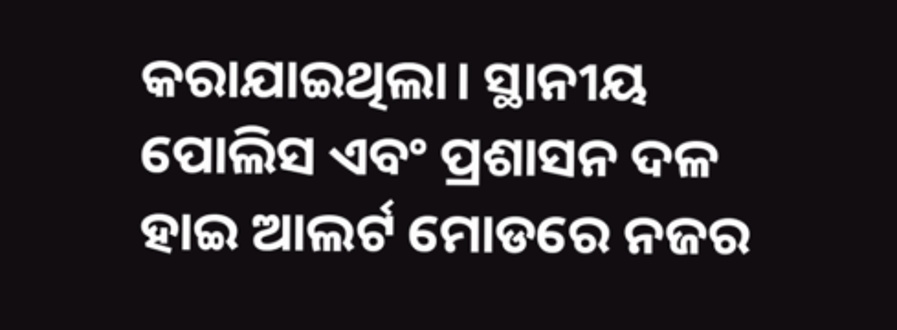କରାଯାଇଥିଲା। ସ୍ଥାନୀୟ ପୋଲିସ ଏବଂ ପ୍ରଶାସନ ଦଳ ହାଇ ଆଲର୍ଟ ମୋଡରେ ନଜର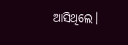ଆସିଥିଲେ।